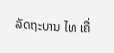ລັດຖະບານ ໄທ ເຄື່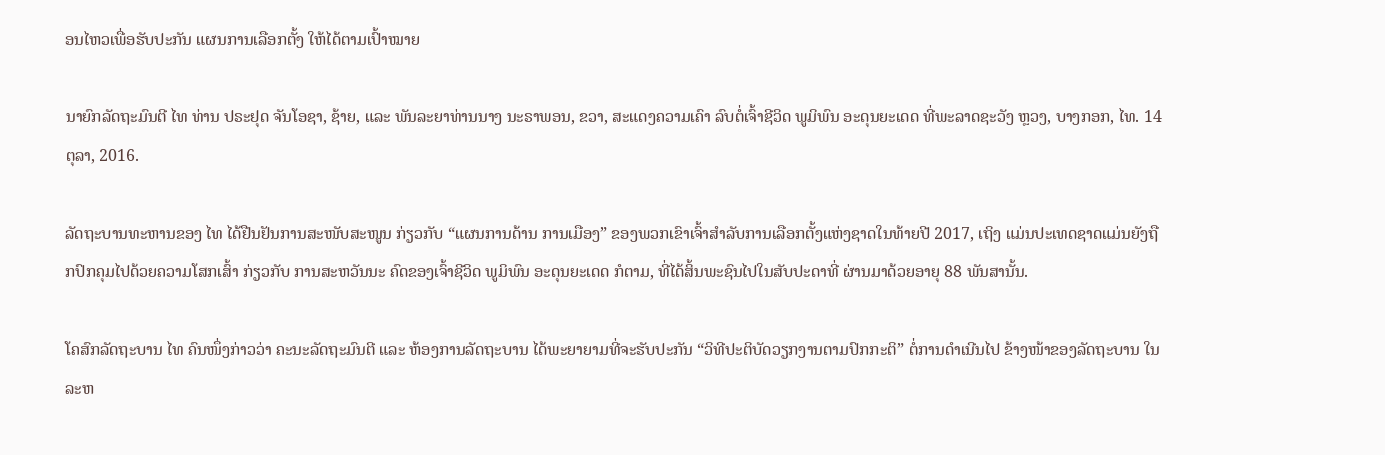ອນໄຫວເພື່ອຮັບປະກັນ ແຜນການເລືອກຕັ້ງ ໃຫ້ໄດ້ຕາມເປົ້າໝາຍ

ນາຍົກລັດຖະມົນຕີ ໄທ ທ່ານ ປຣະຢຸດ ຈັນໂອຊາ, ຊ້າຍ, ແລະ ພັນລະຍາທ່ານນາງ ນະຣາພອນ, ຂວາ, ສະແດງຄວາມເຄົາ ລົບຕໍ່ເຈົ້າຊີວິດ ພູມິພົນ ອະດຸນຍະເດດ ທີ່ພະລາດຊະວັງ ຫຼວງ, ບາງກອກ, ໄທ. 14 ຕຸລາ, 2016.

ລັດຖະບານທະຫານຂອງ ໄທ ໄດ້ຢືນຢັນການສະໜັບສະໜູນ ກ່ຽວກັບ “ແຜນການດ້ານ ການເມືອງ” ຂອງພວກເຂົາເຈົ້າສຳລັບການເລືອກຕັ້ງແຫ່ງຊາດໃນທ້າຍປີ 2017, ເຖິງ ແມ່ນປະເທດຊາດແມ່ນຍັງຖືກປົກຄຸມໄປດ້ວຍຄວາມໂສກເສົ້າ ກ່ຽວກັບ ການສະຫວັນນະ ຄົດຂອງເຈົ້າຊີວິດ ພູມິພົນ ອະດຸນຍະເດດ ກໍຕາມ, ທີ່ໄດ້ສິ້ນພະຊົນໄປໃນສັບປະດາທີ່ ຜ່ານມາດ້ວຍອາຍຸ 88 ພັນສານັ້ນ.

ໂຄສົກລັດຖະບານ ໄທ ຄົນໜຶ່ງກ່າວວ່າ ຄະນະລັດຖະມົນຕີ ແລະ ຫ້ອງການລັດຖະບານ ໄດ້ພະຍາຍາມທີ່ຈະຮັບປະກັນ “ວິທີປະຕິບັດວຽກງານຕາມປົກກະຕິ” ຕໍ່ການດຳເນີນໄປ ຂ້າງໜ້າຂອງລັດຖະບານ ໃນລະຫ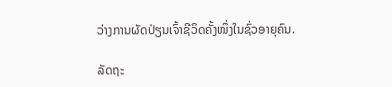ວ່າງການຜັດປ່ຽນເຈົ້າຊີວິດຄັ້ງໜຶ່ງໃນຊົ່ວອາຍຸຄົນ.

ລັດຖະ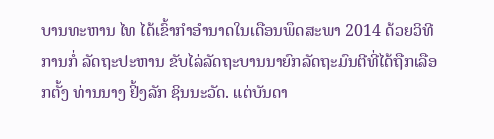ບານທະຫານ ໄທ ໄດ້ເຂົ້າກຳອຳນາດໃນເດືອນພຶດສະພາ 2014 ດ້ວຍວິທີການກໍ່ ລັດຖະປະຫານ ຂັບໄລ່ລັດຖະບານນາຍົກລັດຖະມົນຕີທີ່ໄດ້ຖືກເລືອກຕັ້ງ ທ່ານນາງ ຢິ້ງລັກ ຊິນນະວັດ. ແຕ່ບັນດາ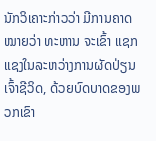ນັກວິເຄາະກ່າວວ່າ ມີການຄາດໝາຍວ່າ ທະຫານ ຈະເຂົ້າ ແຊກແຊງໃນລະຫວ່າງການຜັດປ່ຽນເຈົ້າຊີວິດ, ດ້ວຍບົດບາດຂອງພວກເຂົາ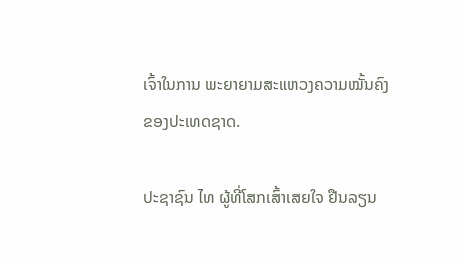ເຈົ້າໃນການ ພະຍາຍາມສະແຫວງຄວາມໝັ້ນຄົງຂອງປະເທດຊາດ.

ປະຊາຊົນ ໄທ ຜູ້ທີ່ໂສກເສົ້າເສຍໃຈ ຢືນລຽນ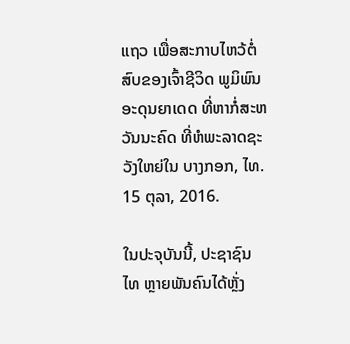ແຖວ ເພື່ອສະກາບໄຫວ້ຕໍ່ສົບຂອງເຈົ້າຊີວິດ ພູມິພົນ ອະດຸນຍາເດດ ທີ່ຫາກໍ່ສະຫວັນນະຄົດ ທີ່ຫໍພະລາດຊະວັງໃຫຍ່ໃນ ບາງກອກ, ໄທ. 15 ຕຸລາ, 2016.

ໃນປະຈຸບັນນີ້, ປະຊາຊົນ ໄທ ຫຼາຍພັນຄົນໄດ້ຫຼັ່ງ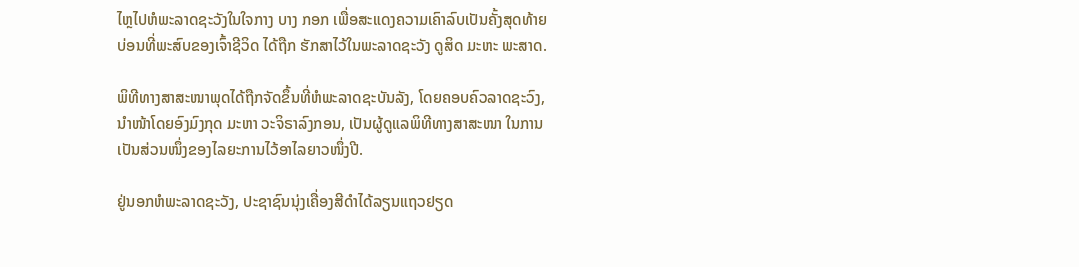ໄຫຼໄປຫໍພະລາດຊະວັງໃນໃຈກາງ ບາງ ກອກ ເພື່ອສະແດງຄວາມເຄົາລົບເປັນຄັ້ງສຸດທ້າຍ ບ່ອນທີ່ພະສົບຂອງເຈົ້າຊີວິດ ໄດ້ຖືກ ຮັກສາໄວ້ໃນພະລາດຊະວັງ ດູສິດ ມະຫະ ພະສາດ.

ພິທີທາງສາສະໜາພຸດໄດ້ຖືກຈັດຂຶ້ນທີ່ຫໍພະລາດຊະບັນລັງ, ໂດຍຄອບຄົວລາດຊະວົງ, ນຳໜ້າໂດຍອົງມົງກຸດ ມະຫາ ວະຈິຣາລົງກອນ, ເປັນຜູ້ດູແລພິທີທາງສາສະໜາ ໃນການ ເປັນສ່ວນໜຶ່ງຂອງໄລຍະການໄວ້ອາໄລຍາວໜຶ່ງປີ.

ຢູ່ນອກຫໍພະລາດຊະວັງ, ປະຊາຊົນນຸ່ງເຄື່ອງສີດຳໄດ້ລຽນແຖວຢຽດ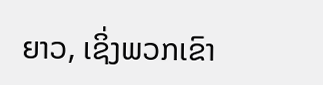ຍາວ, ເຊິ່ງພວກເຂົາ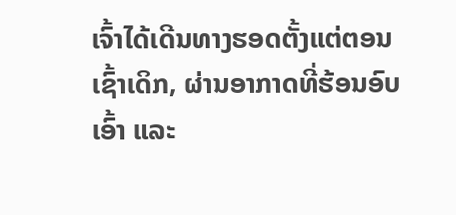ເຈົ້າໄດ້ເດີນທາງຮອດຕັ້ງແຕ່ຕອນເຊົ້າເດິກ, ຜ່ານອາກາດທີ່ຮ້ອນອົບເອົ້າ ແລະ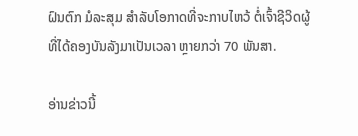ຝົນຕົກ ມໍລະສຸມ ສຳລັບໂອກາດທີ່ຈະກາບໄຫວ້ ຕໍ່ເຈົ້າຊີວິດຜູ້ທີ່ໄດ້ຄອງບັນລັງມາເປັນເວລາ ຫຼາຍກວ່າ 70 ພັນສາ.

ອ່ານຂ່າວນີ້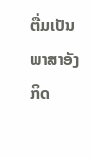ຕື່ມເປັນພາສາອັງກິດ